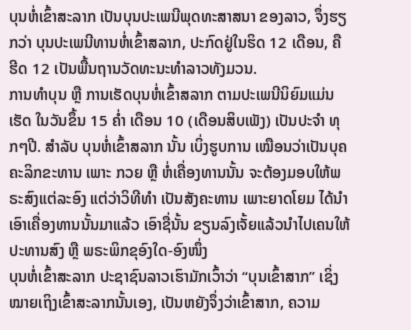ບຸນຫໍ່ເຂົ້າສະລາກ ເປັນບຸນປະເພນີພຸດທະສາສນາ ຂອງລາວ, ຈຶ່ງຮຽກວ່າ ບຸນປະເພນີທານຫໍ່ເຂົ້າສລາກ, ປະກົດຢູ່ໃນຮິດ 12 ເດືອນ, ຄື ຮີດ 12 ເປັນພື້ນຖານວັດທະນະທໍາລາວທັງມວນ.
ການທຳບຸນ ຫຼື ການເຮັດບຸນຫໍ່ເຂົ້າສລາກ ຕາມປະເພນີນິຍົມແມ່ນເຮັດ ໃນວັນຂຶ້ນ 15 ຄ່ຳ ເດືອນ 10 (ເດືອນສິບເພັງ) ເປັນປະຈຳ ທຸກໆປີ. ສຳລັບ ບຸນຫໍ່ເຂົ້າສລາກ ນັ້ນ ເບິ່ງຮູບການ ເໝືອນວ່າເປັນບຸຄຄະລິກຂະທານ ເພາະ ກວຍ ຫຼື ຫໍ່ເຄື່ອງທານນັ້ນ ຈະຕ້ອງມອບໃຫ້ພຣະສົງແຕ່ລະອົງ ແຕ່ວ່າວິທີທຳ ເປັນສັງຄະທານ ເພາະຍາດໂຍມ ໄດ້ນຳເອົາເຄື່ອງທານນັ້ນມາແລ້ວ ເອົາຊື່ນັ້ນ ຂຽນລົງເຈັ້ຍແລ້ວນຳໄປເຄນໃຫ້ ປະທານສົງ ຫຼື ພຣະພິກຂຸອົງໃດ-ອົງໜຶ່ງ
ບຸນຫໍ່ເຂົ້າສະລາກ ປະຊາຊົນລາວເຮົາມັກເວົ້າວ່າ “ບຸນເຂົ້າສາກ” ເຊິ່ງໝາຍເຖິງເຂົ້າສະລາກນັ້ນເອງ, ເປັນຫຍັງຈຶ່ງວ່າເຂົ້າສາກ, ຄວາມ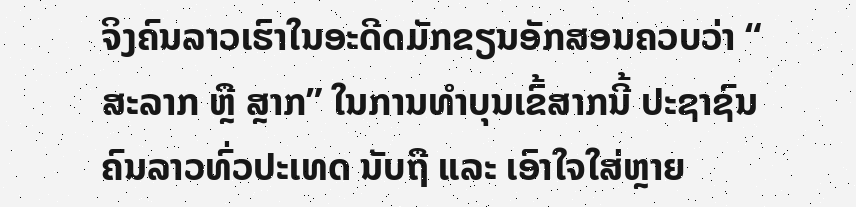ຈິງຄົນລາວເຮົາໃນອະດີດມັກຂຽນອັກສອນຄວບວ່າ “ ສະລາກ ຫຼື ສຼາກ” ໃນການທຳບຸນເຂົ້ສາກນີ້ ປະຊາຊົນຄົນລາວທົ່ວປະເທດ ນັບຖື ແລະ ເອົາໃຈໃສ່ຫຼາຍ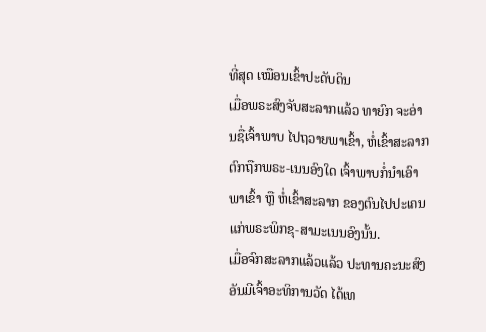ທີ່ສຸດ ເໝືອນເຂົ້າປະດັບດິນ
ເມື່ອພຣະສົງຈັບສະລາກແລ້ວ ທາຍົກ ຈະອ່ານຊື່ເຈົ້າພາບ ໄປຖວາຍພາເຂົ້າ, ຫໍ່ເຂົ້າສະລາກ ຕົກຖືກພຣະ-ເນນອົງໃດ ເຈົ້າພາບກໍ່ນຳເອົາພາເຂົ້າ ຫຼື ຫໍ່ເຂົ້າສະລາກ ຂອງຕົນໄປປະເຄນແກ່ພຣະພິກຂຸ-ສາມະເນນອົງນັ້ນ.
ເມື່ອຈົກສະລາກແລ້ວແລ້ວ ປະທານຄະນະສົງ ອັນມີເຈົ້າອະທິການວັດ ໄດ້ເທ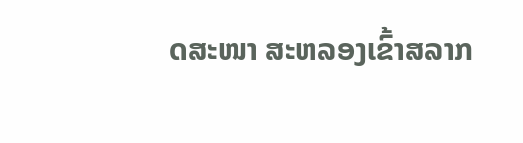ດສະໜາ ສະຫລອງເຂົ້າສລາກ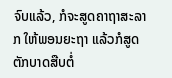ຈົບແລ້ວ, ກໍຈະສູດຄາຖາສະລາກ ໃຫ້ພອນຍະຖາ ແລ້ວກໍສູດຕັກບາດສືບຕໍ່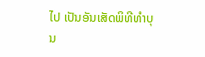ໄປ ເປັນອັນເສັດພິທີທຳບຸນ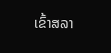ເຂົ້າສລາ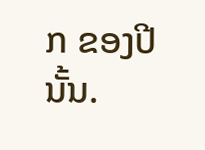ກ ຂອງປີນັ້ນ.